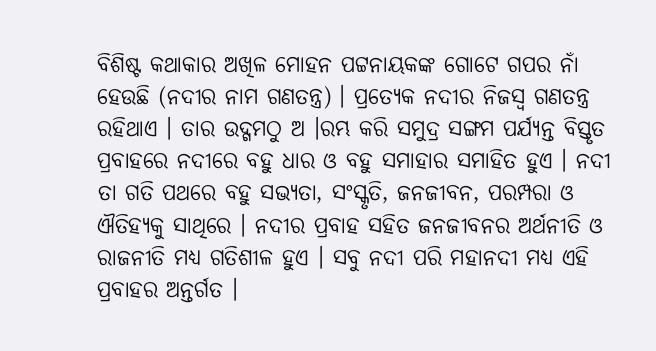ବିଶିଷ୍ଟ କଥାକାର ଅଖିଳ ମୋହନ ପଟ୍ଟନାୟକଙ୍କ ଗୋଟେ ଗପର ନାଁ ହେଉଛି (ନଦୀର ନାମ ଗଣତନ୍ତ୍ର) । ପ୍ରତ୍ୟେକ ନଦୀର ନିଜସ୍ୱ ଗଣତନ୍ତ୍ର ରହିଥାଏ । ତାର ଉଦ୍ଗମଠୁ ଅ ।ରମ୍ଭ କରି ସମୁଦ୍ର ସଙ୍ଗମ ପର୍ଯ୍ୟନ୍ତ ବିସ୍ତୃତ ପ୍ରବାହରେ ନଦୀରେ ବହୁ ଧାର ଓ ବହୁ ସମାହାର ସମାହିତ ହୁଏ । ନଦୀ ତା ଗତି ପଥରେ ବହୁ ସଭ୍ୟତା, ସଂସ୍କୃତି, ଜନଜୀବନ, ପରମ୍ପରା ଓ ଐତିହ୍ୟକୁ ସାଥିରେ । ନଦୀର ପ୍ରବାହ ସହିତ ଜନଜୀବନର ଅର୍ଥନୀତି ଓ ରାଜନୀତି ମଧ୍ୟ ଗତିଶୀଳ ହୁଏ । ସବୁ ନଦୀ ପରି ମହାନଦୀ ମଧ୍ୟ ଏହି ପ୍ରବାହର ଅନ୍ତର୍ଗତ ।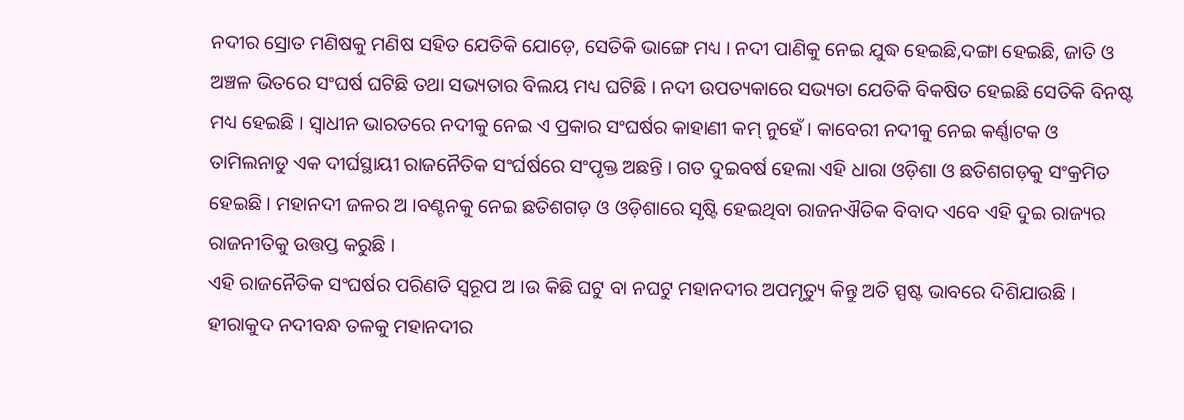ନଦୀର ସ୍ରୋତ ମଣିଷକୁ ମଣିଷ ସହିତ ଯେତିକି ଯୋଡ଼େ, ସେତିକି ଭାଙ୍ଗେ ମଧ୍ୟ । ନଦୀ ପାଣିକୁ ନେଇ ଯୁଦ୍ଧ ହେଇଛି,ଦଙ୍ଗା ହେଇଛି, ଜାତି ଓ ଅଞ୍ଚଳ ଭିତରେ ସଂଘର୍ଷ ଘଟିଛି ତଥା ସଭ୍ୟତାର ବିଲୟ ମଧ୍ୟ ଘଟିଛି । ନଦୀ ଉପତ୍ୟକାରେ ସଭ୍ୟତା ଯେତିକି ବିକଷିତ ହେଇଛି ସେତିକି ବିନଷ୍ଟ ମଧ୍ୟ ହେଇଛି । ସ୍ୱାଧୀନ ଭାରତରେ ନଦୀକୁ ନେଇ ଏ ପ୍ରକାର ସଂଘର୍ଷର କାହାଣୀ କମ୍ ନୁହେଁ । କାବେରୀ ନଦୀକୁ ନେଇ କର୍ଣ୍ଣାଟକ ଓ ତାମିଲନାଡୁ ଏକ ଦୀର୍ଘସ୍ଥାୟୀ ରାଜନୈତିକ ସଂର୍ଘର୍ଷରେ ସଂପୃକ୍ତ ଅଛନ୍ତି । ଗତ ଦୁଇବର୍ଷ ହେଲା ଏହି ଧାରା ଓଡ଼ିଶା ଓ ଛତିଶଗଡ଼କୁ ସଂକ୍ରମିତ ହେଇଛି । ମହାନଦୀ ଜଳର ଅ ।ବଣ୍ଟନକୁ ନେଇ ଛତିଶଗଡ଼ ଓ ଓଡ଼ିଶାରେ ସୃଷ୍ଟି ହେଇଥିବା ରାଜନଐତିକ ବିବାଦ ଏବେ ଏହି ଦୁଇ ରାଜ୍ୟର ରାଜନୀତିକୁ ଉତ୍ତପ୍ତ କରୁଛି ।
ଏହି ରାଜନୈତିକ ସଂଘର୍ଷର ପରିଣତି ସ୍ୱରୂପ ଅ ।ଉ କିଛି ଘଟୁ ବା ନଘଟୁ ମହାନଦୀର ଅପମୃତ୍ୟୁ କିନ୍ତୁ ଅତି ସ୍ପଷ୍ଟ ଭାବରେ ଦିଶିଯାଉଛି । ହୀରାକୁଦ ନଦୀବନ୍ଧ ତଳକୁ ମହାନଦୀର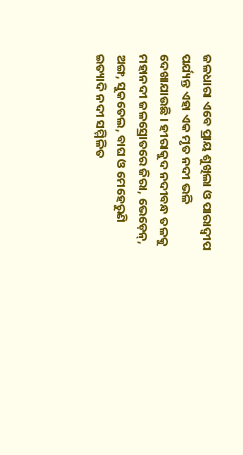ଜଳଧାରା ଏବେ ପ୍ରାୟ ଶୁଖିଲା ଓ ପାରାଦ୍ୱୀପ ପର୍ଯ୍ୟନ୍ତ ଏହା ଏକ ମୃତ ନଦୀ ଭଳି ଦେଖାଯାଉଛି । ହୀରାକୁଦ ନଦୀବନ୍ଧ ତଳକୁ ମହାନଦୀ ଜଳସ୍ରୋତରେ ଜିରା, ଭେଡ଼େନ୍, ଅଙ୍ଗ, ସୁକତେଲ, ବାଘ ଓ ମେହେରୁଣି ଇତ୍ୟାଦି ନଦୀ ସମ୍ମିଳିତ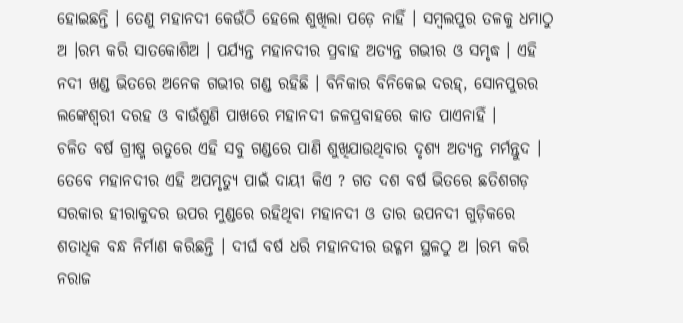ହୋଇଛନ୍ତି । ତେଣୁ ମହାନଦୀ କେଉଁଠି ହେଲେ ଶୁଖିଲା ପଡ଼େ ନାହିଁ । ସମ୍ବଲପୁର ତଳକୁ ଧମାଠୁ ଅ ।ରମ୍ଭ କରି ସାତକୋଶିଅ । ପର୍ଯ୍ୟନ୍ତ ମହାନଦୀର ପ୍ରବାହ ଅତ୍ୟନ୍ତ ଗଭୀର ଓ ସମୃଦ୍ଧ । ଏହି ନଦୀ ଖଣ୍ଡ ଭିତରେ ଅନେକ ଗଭୀର ଗଣ୍ଡ ରହିଛି । ବିନିକାର ବିନିକେଇ ଦରହ୍, ସୋନପୁରର ଲଙ୍କେଶ୍ୱରୀ ଦରହ ଓ ବାଉଁଶୁଣି ପାଖରେ ମହାନଦୀ ଜଳପ୍ରବାହରେ କାତ ପାଏନାହିଁ ।
ଚଳିତ ବର୍ଷ ଗ୍ରୀଷ୍ମ ଋତୁରେ ଏହି ସବୁ ଗଣ୍ଡରେ ପାଣି ଶୁଖିଯାଉଥିବାର ଦୃଶ୍ୟ ଅତ୍ୟନ୍ତ ମର୍ମନ୍ତୁଦ ।
ତେବେ ମହାନଦୀର ଏହି ଅପମୃତ୍ୟୁ ପାଇଁ ଦାୟୀ କିଏ ? ଗତ ଦଶ ବର୍ଷ ଭିତରେ ଛତିଶଗଡ଼ ସରକାର ହୀରାକୁଦର ଉପର ମୁଣ୍ଡରେ ରହିଥିବା ମହାନଦୀ ଓ ତାର ଉପନଦୀ ଗୁଡ଼ିକରେ ଶତାଧିକ ବନ୍ଧ ନିର୍ମାଣ କରିଛନ୍ତି । ଦୀର୍ଘ ବର୍ଷ ଧରି ମହାନଦୀର ଉଦ୍ଗମ ସ୍ଥଳଠୁ ଅ ।ରମ୍ଭ କରି ନରାଜ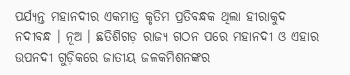ପର୍ଯ୍ୟନ୍ତ ମହାନଦୀର ଏକମାତ୍ର କୃତିମ ପ୍ରତିବନ୍ଧକ ଥିଲା ହୀରାକୁଦ ନଦୀବନ୍ଧ । ନୂଅ । ଛତିଶିଗଡ଼ ରାଜ୍ୟ ଗଠନ ପରେ ମହାନଦୀ ଓ ଏହାର ଉପନଦୀ ଗୁଡ଼ିକରେ ଜାତୀୟ ଜଳକମିଶନଙ୍କର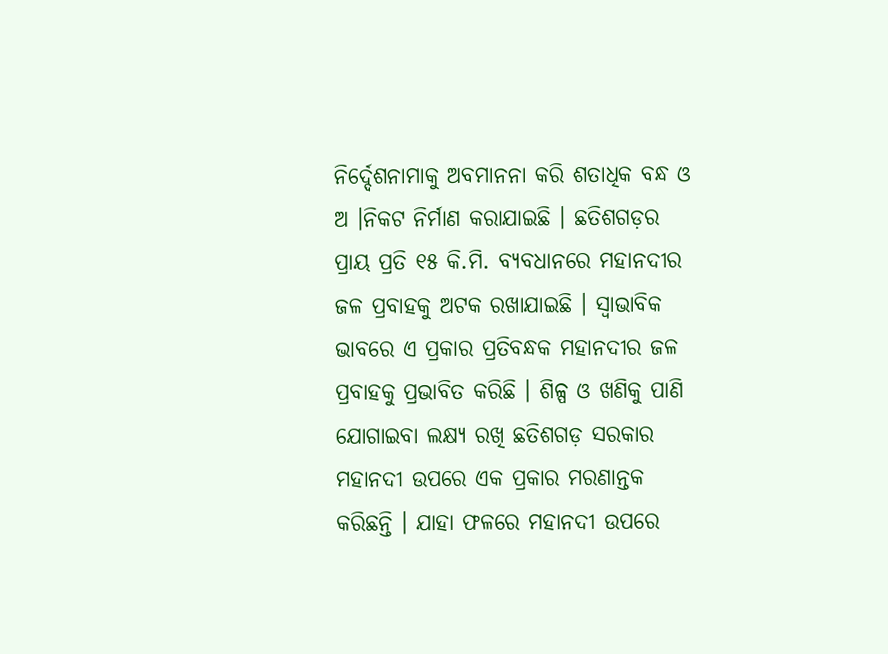ନିର୍ଦ୍ଦେଶନାମାକୁ ଅବମାନନା କରି ଶତାଧିକ ବନ୍ଧ ଓ ଅ ।ନିକଟ ନିର୍ମାଣ କରାଯାଇଛି । ଛତିଶଗଡ଼ର ପ୍ରାୟ ପ୍ରତି ୧୫ କି.ମି. ବ୍ୟବଧାନରେ ମହାନଦୀର ଜଳ ପ୍ରବାହକୁ ଅଟକ ରଖାଯାଇଛି । ସ୍ୱାଭାବିକ ଭାବରେ ଏ ପ୍ରକାର ପ୍ରତିବନ୍ଧକ ମହାନଦୀର ଜଳ ପ୍ରବାହକୁ ପ୍ରଭାବିତ କରିଛି । ଶିଳ୍ପ ଓ ଖଣିକୁ ପାଣି ଯୋଗାଇବା ଲକ୍ଷ୍ୟ ରଖି ଛତିଶଗଡ଼ ସରକାର ମହାନଦୀ ଉପରେ ଏକ ପ୍ରକାର ମରଣାନ୍ତକ କରିଛନ୍ତି । ଯାହା ଫଳରେ ମହାନଦୀ ଉପରେ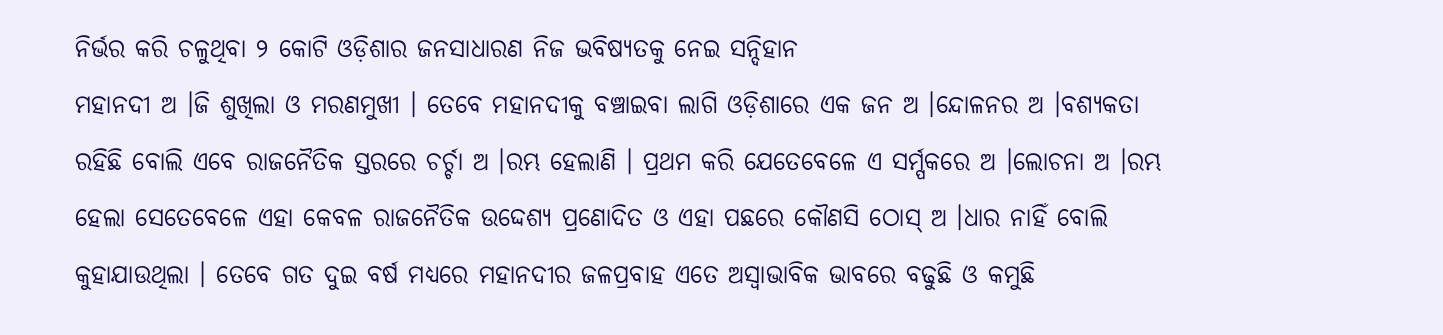ନିର୍ଭର କରି ଚଳୁଥିବା ୨ କୋଟି ଓଡ଼ିଶାର ଜନସାଧାରଣ ନିଜ ଭବିଷ୍ୟତକୁ ନେଇ ସନ୍ଦିହାନ
ମହାନଦୀ ଅ ।ଜି ଶୁଖିଲା ଓ ମରଣମୁଖୀ । ତେବେ ମହାନଦୀକୁ ବଞ୍ଚାଇବା ଲାଗି ଓଡ଼ିଶାରେ ଏକ ଜନ ଅ ।ନ୍ଦୋଳନର ଅ ।ବଶ୍ୟକତା ରହିଛି ବୋଲି ଏବେ ରାଜନୈତିକ ସ୍ତରରେ ଚର୍ଚ୍ଚା ଅ ।ରମ୍ଭ ହେଲାଣି । ପ୍ରଥମ କରି ଯେତେବେଳେ ଏ ସର୍ମ୍ପକରେ ଅ ।ଲୋଚନା ଅ ।ରମ୍ଭ ହେଲା ସେତେବେଳେ ଏହା କେବଳ ରାଜନୈତିକ ଉଦ୍ଦେଶ୍ୟ ପ୍ରଣୋଦିତ ଓ ଏହା ପଛରେ କୌଣସି ଠୋସ୍ ଅ ।ଧାର ନାହିଁ ବୋଲି କୁହାଯାଉଥିଲା । ତେବେ ଗତ ଦୁଇ ବର୍ଷ ମଧ୍ୟରେ ମହାନଦୀର ଜଳପ୍ରବାହ ଏତେ ଅସ୍ୱାଭାବିକ ଭାବରେ ବଢୁଛି ଓ କମୁଛି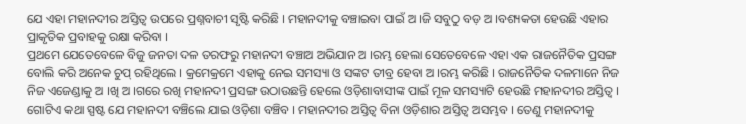ଯେ ଏହା ମହାନଦୀର ଅସ୍ତିତ୍ୱ ଉପରେ ପ୍ରଶ୍ନବାଚୀ ସୃଷ୍ଟି କରିଛି । ମହାନଦୀକୁ ବଞ୍ଚାଇବା ପାଇଁ ଅ ।ଜି ସବୁଠୁ ବଡ଼ ଅ ।ବଶ୍ୟକତା ହେଉଛି ଏହାର ପ୍ରାକୃତିକ ପ୍ରବାହକୁ ରକ୍ଷା କରିବା ।
ପ୍ରଥମେ ଯେତେବେଳେ ବିଜୁ ଜନତା ଦଳ ତରଫରୁ ମହାନଦୀ ବଞ୍ଚାଅ ଅଭିଯାନ ଅ ।ରମ୍ଭ ହେଲା ସେତେବେଳେ ଏହା ଏକ ରାଜନୈତିକ ପ୍ରସଙ୍ଗ ବୋଲି କରି ଅନେକ ଚୁପ୍ ରହିଥିଲେ । କ୍ରମେକ୍ରମେ ଏହାକୁ ନେଇ ସମସ୍ୟା ଓ ସଙ୍କଟ ତୀବ୍ର ହେବା ଅ ।ରମ୍ଭ କରିଛି । ରାଜନୈତିକ ଦଳମାନେ ନିଜ ନିଜ ଏଜେଣ୍ଡାକୁ ଅ ।ଖି ଅ ।ଗରେ ରଖି ମହାନଦୀ ପ୍ରସଙ୍ଗ ଉଠାଉଛନ୍ତି ହେଲେ ଓଡ଼ିଶାବାସୀଙ୍କ ପାଇଁ ମୂଳ ସମସ୍ୟାଟି ହେଉଛି ମହାନଦୀର ଅସ୍ତିତ୍ୱ । ଗୋଟିଏ କଥା ସ୍ପଷ୍ଟ ଯେ ମହାନଦୀ ବଞ୍ଚିଲେ ଯାଇ ଓଡ଼ିଶା ବଞ୍ଚିବ । ମହାନଦୀର ଅସ୍ତିତ୍ୱ ବିନା ଓଡ଼ିଶାର ଅସ୍ତିତ୍ୱ ଅସମ୍ଭବ । ତେଣୁ ମହାନଦୀକୁ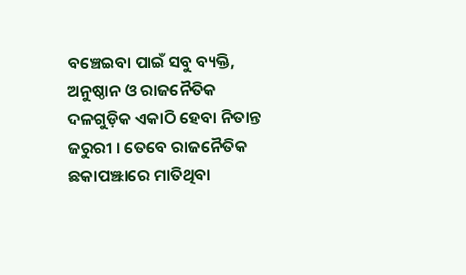ବଞ୍ଚେଇବା ପାଇଁ ସବୁ ବ୍ୟକ୍ତି, ଅନୁଷ୍ଠାନ ଓ ରାଜନୈତିକ ଦଳଗୁଡ଼ିକ ଏକାଠି ହେବା ନିତାନ୍ତ ଜରୁରୀ । ତେବେ ରାଜନୈତିକ ଛକାପଞ୍ଝାରେ ମାତିଥିବା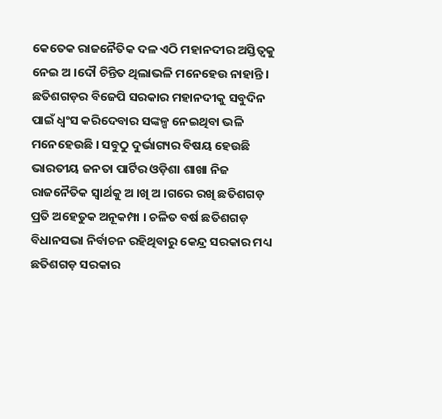କେତେକ ରାଜନୈତିକ ଦଳ ଏଠି ମହାନଦୀର ଅସ୍ତିତ୍ୱକୁ ନେଇ ଅ ।ଦୌ ଚିନ୍ତିତ ଥିଲାଭଳି ମନେହେଉ ନାହାନ୍ତି । ଛତିଶଗଡ଼ର ବିଜେପି ସରକାର ମହାନଦୀକୁ ସବୁଦିନ ପାଇଁ ଧ୍ୱଂସ କରିଦେବାର ସଙ୍କଳ୍ପ ନେଇଥିବା ଭଳି ମନେହେଉଛି । ସବୁଠୁ ଦୁର୍ଭାଗ୍ୟର ବିଷୟ ହେଉଛି ଭାରତୀୟ ଜନତା ପାର୍ଟିର ଓଡ଼ିଶା ଶାଖା ନିଜ ରାଜନୈତିକ ସ୍ୱାର୍ଥକୁ ଅ ।ଖି ଅ ।ଗରେ ରଖି ଛତିଶଗଡ଼ ପ୍ରତି ଅହେତୁକ ଅନୂକମ୍ପା । ଚଳିତ ବର୍ଷ ଛତିଶଗଡ଼ ବିଧାନସଭା ନିର୍ବାଚନ ରହିଥିବାରୁ କେନ୍ଦ୍ର ସରକାର ମଧ୍ୟ ଛତିଶଗଡ଼ ସରକାର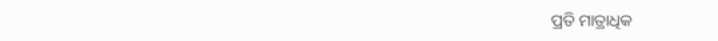ପ୍ରତି ମାତ୍ରାଧିକ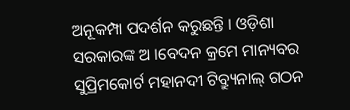ଅନୂକମ୍ପା ପଦର୍ଶନ କରୁଛନ୍ତି । ଓଡ଼ିଶା ସରକାରଙ୍କ ଅ ।ବେଦନ କ୍ରମେ ମାନ୍ୟବର ସୁପ୍ରିମକୋର୍ଟ ମହାନଦୀ ଟିବ୍ର୍ୟୁନାଲ୍ ଗଠନ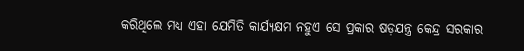କରିଥିଲେ ମଧ୍ୟ ଏହା ଯେମିତି କାର୍ଯ୍ୟକ୍ଷମ ନହୁଏ ସେ ପ୍ରକାର ଷଡ଼ଯନ୍ତ୍ର କେନ୍ଦ୍ର ସରକାର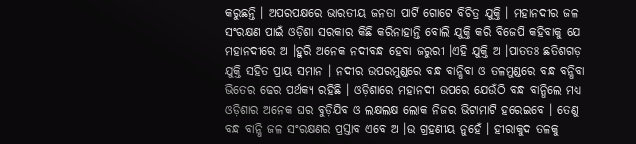କରୁଛନ୍ତି । ଅପରପକ୍ଷରେ ଭାରତୀୟ ଜନତା ପାର୍ଟି ଗୋଟେ ବିଚିତ୍ର ଯୁକ୍ତି । ମହାନଦୀର ଜଳ ସଂରକ୍ଷଣ ପାଇଁ ଓଡ଼ିଶା ସରକାର କିଛି କରିନାହାନ୍ତି ବୋଲି ଯୁକ୍ତି କରି ବିଜେପି କହିବାକୁ ଯେ ମହାନଦୀରେ ଅ ।ହୁରି ଅନେକ ନଦୀବନ୍ଧ ହେବା ଜରୁରୀ ।ଏହି ଯୁକ୍ତି ଅ ।ପାତତଃ ଛତିଶଗଡ଼ ଯୁକ୍ତି ସହିତ ପ୍ରାୟ ସମାନ । ନଦୀର ଉପରମୁଣ୍ଡରେ ବନ୍ଧ ବାନ୍ଧିବା ଓ ତଳମୁଣ୍ଡରେ ବନ୍ଧ ବନ୍ଧିବା ଭିତେର ଢେର ପର୍ଥକ୍ୟ ରହିଛି । ଓଡ଼ିଶାରେ ମହାନଦୀ ଉପରେ ଯେଉଁଠି ବନ୍ଧ ବାନ୍ଧିଲେ ମଧ୍ୟ ଓଡ଼ିଶାର ଅନେକ ଘର ବୁଡ଼ିଯିବ ଓ ଲକ୍ଷଲକ୍ଷ ଲୋକ ନିଜର ଭିଟାମାଟି ହରେଇବେ । ତେଣୁ ବନ୍ଧ ବାନ୍ଧି ଜଳ ସଂରକ୍ଷଣର ପ୍ରସ୍ତାବ ଏବେ ଅ ।ଉ ଗ୍ରହଣୀୟ ନୁହେଁ । ହୀରାକୁଦ ତଳକୁ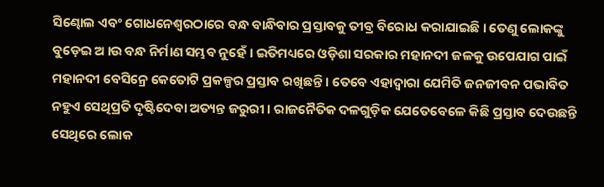ସିଣ୍ଢୋଲ ଏବଂ ଗୋଧନେଶ୍ୱରଠାରେ ବନ୍ଧ ବାନ୍ଧିବାର ପ୍ରସ୍ତାବକୁ ତୀବ୍ର ବିରୋଧ କରାଯାଇଛି । ତେଣୁ ଲୋକଙ୍କୁ ବୁଡ଼େଇ ଅ ।ଉ ବନ୍ଧ ନିର୍ମାଣ ସମ୍ଭବ ନୁହେଁ । ଇତିମଧ୍ୟରେ ଓଡ଼ିଶା ସରକାର ମହାନଦୀ ଜଳକୁ ଉପେଯାଗ ପାଇଁ ମହାନଦୀ ବେସିନ୍ରେ କେତୋଟି ପ୍ରକଳ୍ପର ପ୍ରସ୍ତାବ ରଖିଛନ୍ତି । ତେବେ ଏହାଦ୍ୱାରା ଯେମିତି ଜନଜୀବନ ପଭାବିତ ନହୁଏ ସେଥିପ୍ରତି ଦୃଷ୍ଟିଦେବା ଅତ୍ୟନ୍ତ ଜରୁରୀ । ରାଜନୈତିକ ଦଳଗୁଡ଼ିକ ଯେତେବେଳେ କିଛି ପ୍ରସ୍ତାବ ଦେଉଛନ୍ତି ସେଥିରେ ଲୋକ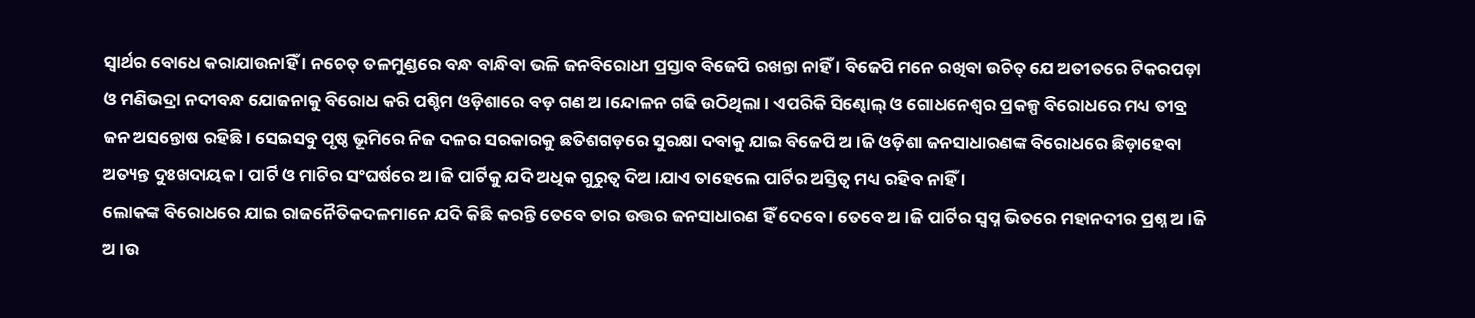ସ୍ୱାର୍ଥର ବୋଧେ କରାଯାଉନାହିଁ । ନଚେତ୍ ତଳମୁଣ୍ଡରେ ବନ୍ଧ ବାନ୍ଧିବା ଭଳି ଜନବିରୋଧୀ ପ୍ରସ୍ତାବ ବିଜେପି ରଖନ୍ତା ନାହିଁ । ବିଜେପି ମନେ ରଖିବା ଉଚିତ୍ ଯେ ଅତୀତରେ ଟିକରପଡ଼ା ଓ ମଣିଭଦ୍ରା ନଦୀବନ୍ଧ ଯୋଜନାକୁ ବିରୋଧ କରି ପଶ୍ଚିମ ଓଡ଼ିଶାରେ ବଡ଼ ଗଣ ଅ ।ନ୍ଦୋଳନ ଗଢି ଉଠିଥିଲା । ଏପରିକି ସିଣ୍ଢୋଲ୍ ଓ ଗୋଧନେଶ୍ୱର ପ୍ରକଳ୍ପ ବିରୋଧରେ ମଧ୍ୟ ତୀବ୍ର ଜନ ଅସନ୍ତୋଷ ରହିଛି । ସେଇସବୁ ପୃଷ୍ଠ ଭୂମିରେ ନିଜ ଦଳର ସରକାରକୁ ଛତିଶଗଡ଼ରେ ସୁରକ୍ଷା ଦବାକୁ ଯାଇ ବିଜେପି ଅ ।ଜି ଓଡ଼ିଶା ଜନସାଧାରଣଙ୍କ ବିରୋଧରେ ଛିଡ଼ାହେବା ଅତ୍ୟନ୍ତ ଦୁଃଖଦାୟକ । ପାର୍ଟି ଓ ମାଟିର ସଂଘର୍ଷରେ ଅ ।ଜି ପାର୍ଟିକୁ ଯଦି ଅଧିକ ଗୁରୁତ୍ୱ ଦିଅ ।ଯାଏ ତାହେଲେ ପାର୍ଟିର ଅସ୍ତିତ୍ୱ ମଧ୍ୟ ରହିବ ନାହିଁ ।
ଲୋକଙ୍କ ବିରୋଧରେ ଯାଇ ରାଜନୈତିକଦଳମାନେ ଯଦି କିଛି କରନ୍ତି ତେବେ ତାର ଉତ୍ତର ଜନସାଧାରଣ ହିଁ ଦେବେ । ତେବେ ଅ ।ଜି ପାର୍ଟିର ସ୍ୱପ୍ନ ଭିତରେ ମହାନଦୀର ପ୍ରଶ୍ନ ଅ ।ଜି ଅ ।ଉ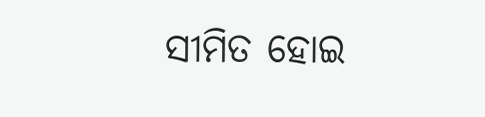ସୀମିତ ହୋଇ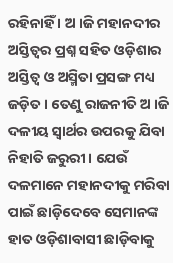ରହିନାହିଁ । ଅ ।ଜି ମହାନଦୀର ଅସ୍ତିତ୍ୱର ପ୍ରଶ୍ନ ସହିତ ଓଡ଼ିଶାର ଅସ୍ତିତ୍ୱ ଓ ଅସ୍ମିତା ପ୍ରସଙ୍ଗ ମଧ୍ୟ ଜଡ଼ିତ । ତେଣୁ ରାଜନୀତି ଅ ।ଜି ଦଳୀୟ ସ୍ୱାର୍ଥର ଉପରକୁ ଯିବା ନିହାତି ଜରୁରୀ । ଯେଉଁ ଦଳମାନେ ମହାନଦୀକୁ ମରିବା ପାଇଁ ଛାଡ଼ିଦେବେ ସେମାନଙ୍କ ହାତ ଓଡ଼ିଶାବାସୀ ଛାଡ଼ିବାକୁ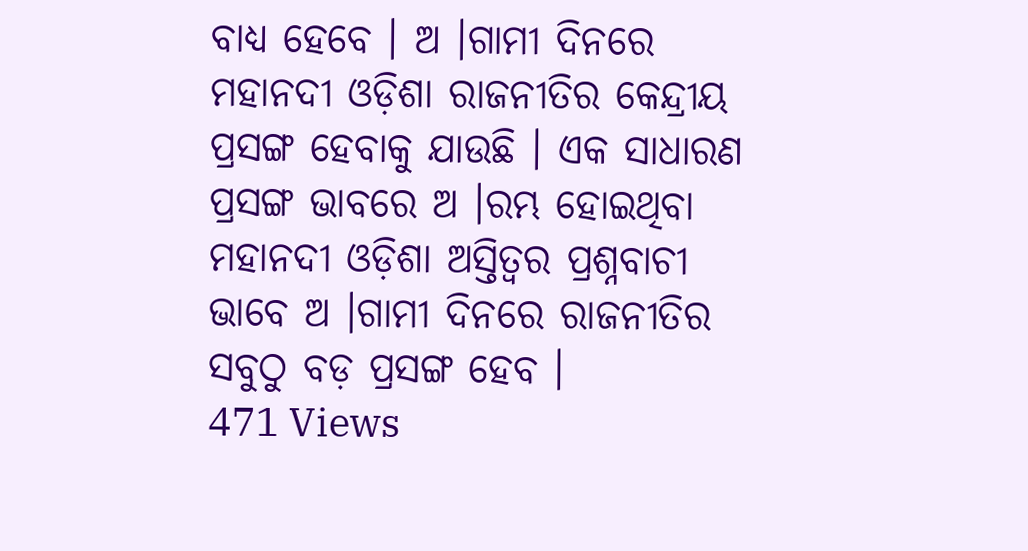ବାଧ୍ୟ ହେବେ । ଅ ।ଗାମୀ ଦିନରେ ମହାନଦୀ ଓଡ଼ିଶା ରାଜନୀତିର କେନ୍ଦ୍ରୀୟ ପ୍ରସଙ୍ଗ ହେବାକୁ ଯାଉଛି । ଏକ ସାଧାରଣ ପ୍ରସଙ୍ଗ ଭାବରେ ଅ ।ରମ୍ଭ ହୋଇଥିବା ମହାନଦୀ ଓଡ଼ିଶା ଅସ୍ତିତ୍ୱର ପ୍ରଶ୍ନବାଚୀ ଭାବେ ଅ ।ଗାମୀ ଦିନରେ ରାଜନୀତିର ସବୁଠୁ ବଡ଼ ପ୍ରସଙ୍ଗ ହେବ ।
471 Views